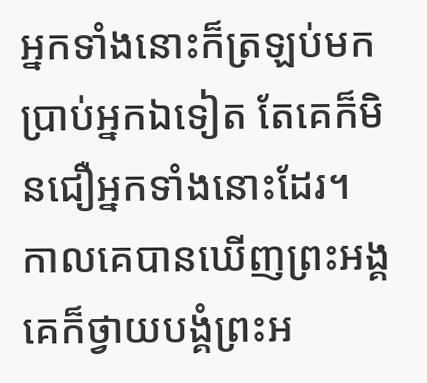អ្នកទាំងនោះក៏ត្រឡប់មកប្រាប់អ្នកឯទៀត តែគេក៏មិនជឿអ្នកទាំងនោះដែរ។
កាលគេបានឃើញព្រះអង្គ គេក៏ថ្វាយបង្គំព្រះអ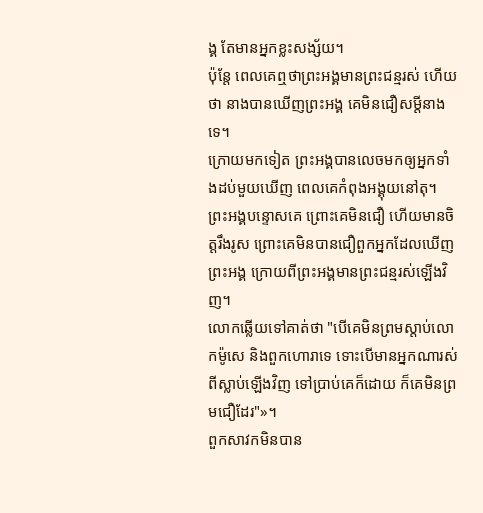ង្គ តែមានអ្នកខ្លះសង្ស័យ។
ប៉ុន្តែ ពេលគេឮថាព្រះអង្គមានព្រះជន្មរស់ ហើយថា នាងបានឃើញព្រះអង្គ គេមិនជឿសម្ដីនាងទេ។
ក្រោយមកទៀត ព្រះអង្គបានលេចមកឲ្យអ្នកទាំងដប់មួយឃើញ ពេលគេកំពុងអង្គុយនៅតុ។ ព្រះអង្គបន្ទោសគេ ព្រោះគេមិនជឿ ហើយមានចិត្តរឹងរូស ព្រោះគេមិនបានជឿពួកអ្នកដែលឃើញព្រះអង្គ ក្រោយពីព្រះអង្គមានព្រះជន្មរស់ឡើងវិញ។
លោកឆ្លើយទៅគាត់ថា "បើគេមិនព្រមស្តាប់លោកម៉ូសេ និងពួកហោរាទេ ទោះបើមានអ្នកណារស់ពីស្លាប់ឡើងវិញ ទៅប្រាប់គេក៏ដោយ ក៏គេមិនព្រមជឿដែរ"»។
ពួកសាវកមិនបាន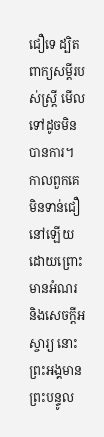ជឿទេ ដ្បិតពាក្យសម្ដីរបស់ស្រ្តី មើលទៅដូចមិនបានការ។
កាលពួកគេមិនទាន់ជឿនៅឡើយ ដោយព្រោះមានអំណរ និងសេចក្តីអស្ចារ្យ នោះព្រះអង្គមានព្រះបន្ទូល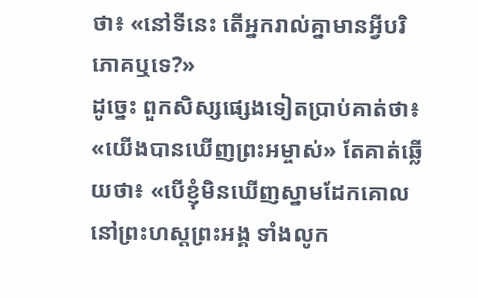ថា៖ «នៅទីនេះ តើអ្នករាល់គ្នាមានអ្វីបរិភោគឬទេ?»
ដូច្នេះ ពួកសិស្សផ្សេងទៀតប្រាប់គាត់ថា៖ «យើងបានឃើញព្រះអម្ចាស់» តែគាត់ឆ្លើយថា៖ «បើខ្ញុំមិនឃើញស្នាមដែកគោលនៅព្រះហស្តព្រះអង្គ ទាំងលូក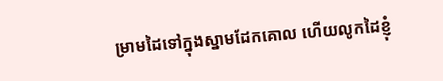ម្រាមដៃទៅក្នុងស្នាមដែកគោល ហើយលូកដៃខ្ញុំ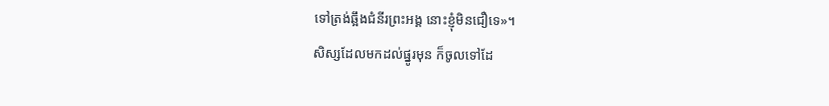ទៅត្រង់ឆ្អឹងជំនីរព្រះអង្គ នោះខ្ញុំមិនជឿទេ»។
សិស្សដែលមកដល់ផ្នូរមុន ក៏ចូលទៅដែ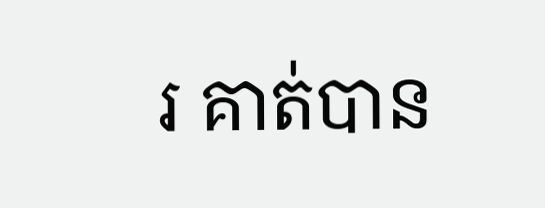រ គាត់បាន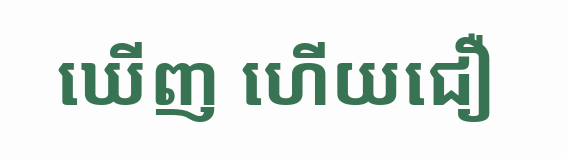ឃើញ ហើយជឿ